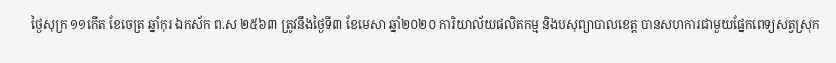ថ្ងៃសុក្រ ១១កើត ខែចេត្រ ឆ្នាំកុរ ឯកស័ក ព.ស ២៥៦៣ ត្រូវនឹងថ្ងៃទី៣ ខែមេសា ឆ្នាំ២០២០ ការិយាល័យផលិតកម្ម និងបសុព្យាបាលខេត្ត បានសហការជាមួយផ្នែកពេទ្យសត្វស្រុក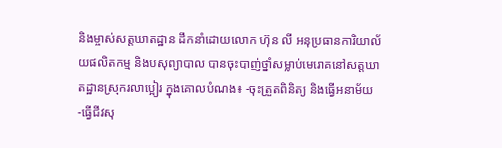និងម្ចាស់សត្តឃាតដ្ឋាន ដឹកនាំដោយលោក ហ៊ុន លី អនុប្រធានការិយាល័យផលិតកម្ម និងបសុព្យាបាល បានចុះបាញ់ថ្នាំសម្លាប់មេរោគនៅសត្តឃាតដ្ឋានស្រុករលាប្អៀរ ក្នុងគោលបំណង៖ -ចុះត្រួតពិនិត្យ និងធ្វើអនាម័យ -ធ្វើជីវសុ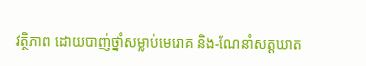វត្ថិភាព ដោយបាញ់ថ្នាំសម្លាប់មេរោគ និង-ណែនាំសត្តឃាត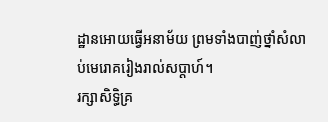ដ្ឋានអោយធ្វើអនាម័យ ព្រមទាំងបាញ់ថ្នាំសំលាប់មេរោគរៀងរាល់សប្តាហ៍។
រក្សាសិទិ្ធគ្រ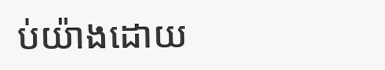ប់យ៉ាងដោយ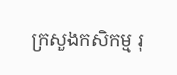ក្រសួងកសិកម្ម រុ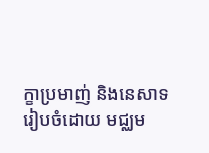ក្ខាប្រមាញ់ និងនេសាទ
រៀបចំដោយ មជ្ឈម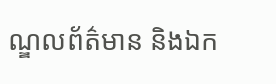ណ្ឌលព័ត៌មាន និងឯក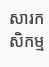សារកសិកម្ម